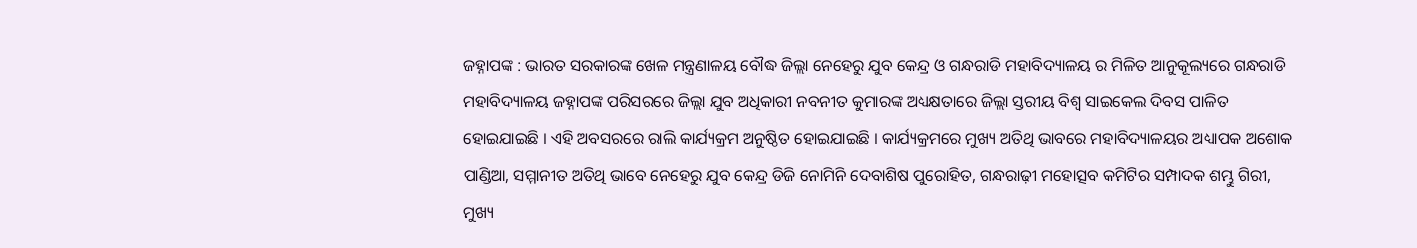ଜହ୍ନାପଙ୍କ : ଭାରତ ସରକାରଙ୍କ ଖେଳ ମନ୍ତ୍ରଣାଳୟ ବୌଦ୍ଧ ଜିଲ୍ଲା ନେହେରୁ ଯୁବ କେନ୍ଦ୍ର ଓ ଗନ୍ଧରାଡି ମହାବିଦ୍ୟାଳୟ ର ମିଳିତ ଆନୁକୂଲ୍ୟରେ ଗନ୍ଧରାଡି ମହାବିଦ୍ୟାଳୟ ଜହ୍ନାପଙ୍କ ପରିସରରେ ଜିଲ୍ଲା ଯୁବ ଅଧିକାରୀ ନବନୀତ କୁମାରଙ୍କ ଅଧ୍ୟକ୍ଷତାରେ ଜିଲ୍ଲା ସ୍ତରୀୟ ବିଶ୍ୱ ସାଇକେଲ ଦିବସ ପାଳିତ ହୋଇଯାଇଛି । ଏହି ଅବସରରେ ରାଲି କାର୍ଯ୍ୟକ୍ରମ ଅନୁଷ୍ଠିତ ହୋଇଯାଇଛି । କାର୍ଯ୍ୟକ୍ରମରେ ମୁଖ୍ୟ ଅତିଥି ଭାବରେ ମହାବିଦ୍ୟାଳୟର ଅଧ୍ୟାପକ ଅଶୋକ ପାଣ୍ଡିଆ, ସମ୍ମାନୀତ ଅତିଥି ଭାବେ ନେହେରୁ ଯୁବ କେନ୍ଦ୍ର ଡିଜି ନୋମିନି ଦେବାଶିଷ ପୁରୋହିତ, ଗନ୍ଧରାଢ଼ୀ ମହୋତ୍ସବ କମିଟିର ସମ୍ପାଦକ ଶମ୍ଭୁ ଗିରୀ, ମୁଖ୍ୟ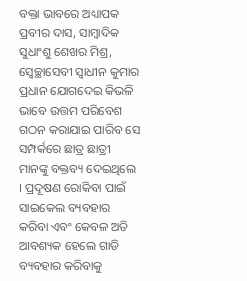ବକ୍ତା ଭାବରେ ଅଧ୍ୟାପକ ପ୍ରବୀର ଦାସ, ସାମ୍ବାଦିକ ସୁଧାଂଶୁ ଶେଖର ମିଶ୍ର, ସ୍ୱେଚ୍ଛାସେବୀ ସ୍ୱାଧୀନ କୁମାର ପ୍ରଧାନ ଯୋଗଦେଇ କିଭଳି ଭାବେ ଉତ୍ତମ ପରିବେଶ ଗଠନ କରାଯାଇ ପାରିବ ସେ ସମ୍ପର୍କରେ ଛାତ୍ର ଛାତ୍ରୀ ମାନଙ୍କୁ ବକ୍ତବ୍ୟ ଦେଇଥିଲେ । ପ୍ରଦୂଷଣ ରୋକିବା ପାଇଁ ସାଇକେଲ ବ୍ୟବହାର କରିବା ଏବଂ କେବଳ ଅତି ଆବଶ୍ୟକ ହେଲେ ଗାଡି ବ୍ୟବହାର କରିବାକୁ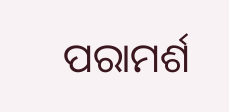ପରାମର୍ଶ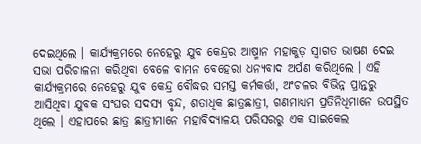ଦେଇଥିଲେ । କାର୍ଯ୍ୟକ୍ରମରେ ନେହେରୁ ଯୁବ କେନ୍ଦ୍ରର ଆଷ୍ମାନ ମହାକୁଡ଼ ସ୍ୱାଗତ ଭାଷଣ ଦେଇ ସଭା ପରିଚାଳନା କରିଥିବା ବେଳେ ବାମନ ବେହେରା ଧନ୍ୟବାଦ ଅର୍ପଣ କରିଥିଲେ । ଏହି କାର୍ଯ୍ୟକ୍ରମରେ ନେହେରୁ ଯୁବ କେନ୍ଦ୍ର ବୌଦ୍ଧର ସମସ୍ତ କର୍ମକର୍ତ୍ତା, ଅଂଚଳର ବିଭିନ୍ନ ପ୍ରାନ୍ତରୁ ଆସିଥିବା ଯୁବକ ସଂଘର ସଦସ୍ୟ ବୃନ୍ଦ, ଶତାଧିକ ଛାତ୍ରଛାତ୍ରୀ, ଗଣମାଧ୍ୟମ ପ୍ରତିନିଧିମାନେ ଉପସ୍ଥିତ ଥିଲେ । ଏହାପରେ ଛାତ୍ର ଛାତ୍ରୀମାନେ ମହାବିଦ୍ୟାଳୟ ପରିସରରୁ ଏକ ସାଇକେଲ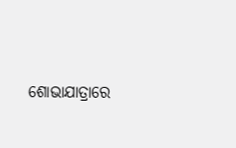ଶୋଭାଯାତ୍ରାରେ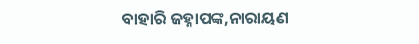ବାହାରି ଜହ୍ନାପଙ୍କ,ନାରାୟଣ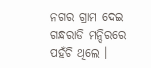ନଗର ଗ୍ରାମ ଦେଇ ଗନ୍ଧରାଡି ମନ୍ଦିରରେ ପହଁଚି ଥିଲେ ।